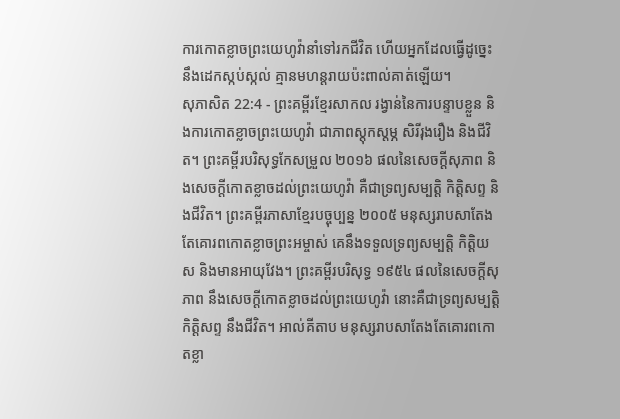ការកោតខ្លាចព្រះយេហូវ៉ានាំទៅរកជីវិត ហើយអ្នកដែលធ្វើដូច្នេះនឹងដេកស្កប់ស្កល់ គ្មានមហន្តរាយប៉ះពាល់គាត់ឡើយ។
សុភាសិត 22:4 - ព្រះគម្ពីរខ្មែរសាកល រង្វាន់នៃការបន្ទាបខ្លួន និងការកោតខ្លាចព្រះយេហូវ៉ា ជាភាពស្ដុកស្ដម្ភ សិរីរុងរឿង និងជីវិត។ ព្រះគម្ពីរបរិសុទ្ធកែសម្រួល ២០១៦ ផលនៃសេចក្ដីសុភាព និងសេចក្ដីកោតខ្លាចដល់ព្រះយេហូវ៉ា គឺជាទ្រព្យសម្បត្តិ កិត្តិសព្ទ និងជីវិត។ ព្រះគម្ពីរភាសាខ្មែរបច្ចុប្បន្ន ២០០៥ មនុស្សរាបសាតែងតែគោរពកោតខ្លាចព្រះអម្ចាស់ គេនឹងទទួលទ្រព្យសម្បត្តិ កិត្តិយស និងមានអាយុវែង។ ព្រះគម្ពីរបរិសុទ្ធ ១៩៥៤ ផលនៃសេចក្ដីសុភាព នឹងសេចក្ដីកោតខ្លាចដល់ព្រះយេហូវ៉ា នោះគឺជាទ្រព្យសម្បត្តិ កិត្តិសព្ទ នឹងជីវិត។ អាល់គីតាប មនុស្សរាបសាតែងតែគោរពកោតខ្លា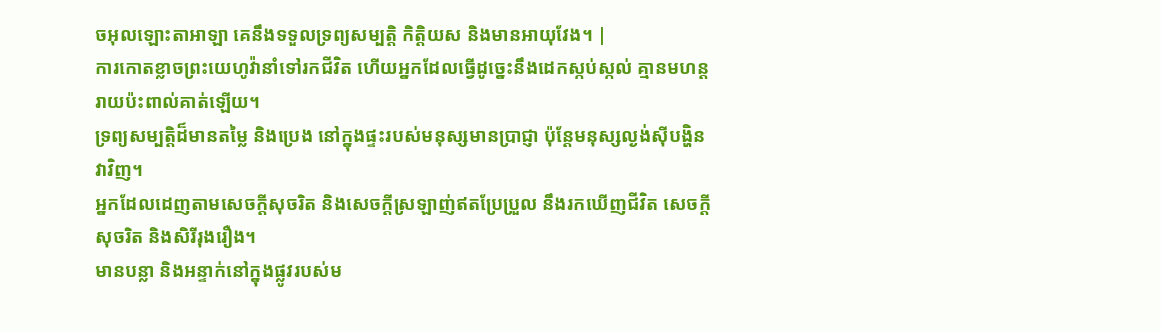ចអុលឡោះតាអាឡា គេនឹងទទួលទ្រព្យសម្បត្តិ កិត្តិយស និងមានអាយុវែង។ |
ការកោតខ្លាចព្រះយេហូវ៉ានាំទៅរកជីវិត ហើយអ្នកដែលធ្វើដូច្នេះនឹងដេកស្កប់ស្កល់ គ្មានមហន្តរាយប៉ះពាល់គាត់ឡើយ។
ទ្រព្យសម្បត្តិដ៏មានតម្លៃ និងប្រេង នៅក្នុងផ្ទះរបស់មនុស្សមានប្រាជ្ញា ប៉ុន្តែមនុស្សល្ងង់ស៊ីបង្ហិនវាវិញ។
អ្នកដែលដេញតាមសេចក្ដីសុចរិត និងសេចក្ដីស្រឡាញ់ឥតប្រែប្រួល នឹងរកឃើញជីវិត សេចក្ដីសុចរិត និងសិរីរុងរឿង។
មានបន្លា និងអន្ទាក់នៅក្នុងផ្លូវរបស់ម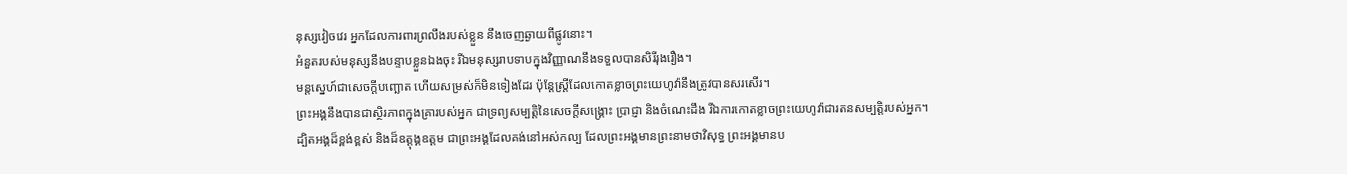នុស្សវៀចវេរ អ្នកដែលការពារព្រលឹងរបស់ខ្លួន នឹងចេញឆ្ងាយពីផ្លូវនោះ។
អំនួតរបស់មនុស្សនឹងបន្ទាបខ្លួនឯងចុះ រីឯមនុស្សរាបទាបក្នុងវិញ្ញាណនឹងទទួលបានសិរីរុងរឿង។
មន្តស្នេហ៍ជាសេចក្ដីបញ្ឆោត ហើយសម្រស់ក៏មិនទៀងដែរ ប៉ុន្តែស្ត្រីដែលកោតខ្លាចព្រះយេហូវ៉ានឹងត្រូវបានសរសើរ។
ព្រះអង្គនឹងបានជាស្ថិរភាពក្នុងគ្រារបស់អ្នក ជាទ្រព្យសម្បត្តិនៃសេចក្ដីសង្គ្រោះ ប្រាជ្ញា និងចំណេះដឹង រីឯការកោតខ្លាចព្រះយេហូវ៉ាជារតនសម្បត្តិរបស់អ្នក។
ដ្បិតអង្គដ៏ខ្ពង់ខ្ពស់ និងដ៏ឧត្ដុង្គឧត្ដម ជាព្រះអង្គដែលគង់នៅអស់កល្ប ដែលព្រះអង្គមានព្រះនាមថាវិសុទ្ធ ព្រះអង្គមានប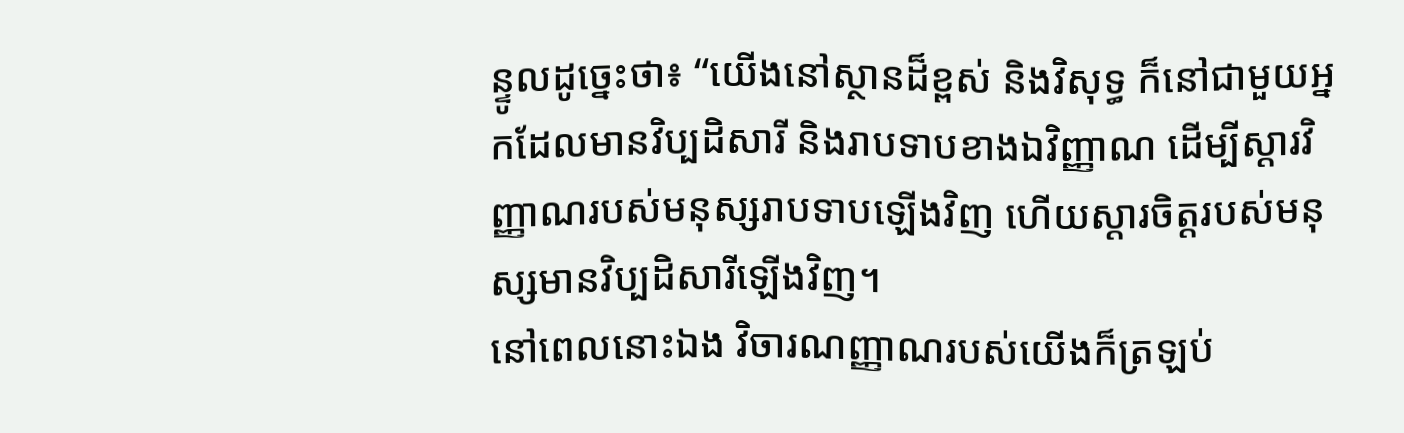ន្ទូលដូច្នេះថា៖ “យើងនៅស្ថានដ៏ខ្ពស់ និងវិសុទ្ធ ក៏នៅជាមួយអ្នកដែលមានវិប្បដិសារី និងរាបទាបខាងឯវិញ្ញាណ ដើម្បីស្ដារវិញ្ញាណរបស់មនុស្សរាបទាបឡើងវិញ ហើយស្ដារចិត្តរបស់មនុស្សមានវិប្បដិសារីឡើងវិញ។
នៅពេលនោះឯង វិចារណញ្ញាណរបស់យើងក៏ត្រឡប់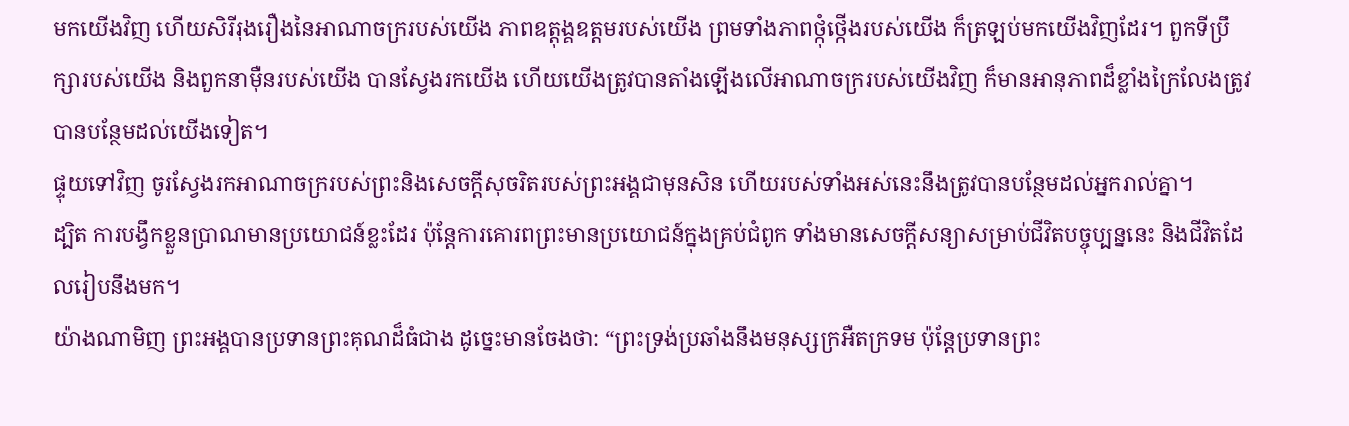មកយើងវិញ ហើយសិរីរុងរឿងនៃអាណាចក្ររបស់យើង ភាពឧត្ដុង្គឧត្ដមរបស់យើង ព្រមទាំងភាពថ្កុំថ្កើងរបស់យើង ក៏ត្រឡប់មកយើងវិញដែរ។ ពួកទីប្រឹក្សារបស់យើង និងពួកនាម៉ឺនរបស់យើង បានស្វែងរកយើង ហើយយើងត្រូវបានតាំងឡើងលើអាណាចក្ររបស់យើងវិញ ក៏មានអានុភាពដ៏ខ្លាំងក្រៃលែងត្រូវបានបន្ថែមដល់យើងទៀត។
ផ្ទុយទៅវិញ ចូរស្វែងរកអាណាចក្ររបស់ព្រះនិងសេចក្ដីសុចរិតរបស់ព្រះអង្គជាមុនសិន ហើយរបស់ទាំងអស់នេះនឹងត្រូវបានបន្ថែមដល់អ្នករាល់គ្នា។
ដ្បិត ការបង្វឹកខ្លួនប្រាណមានប្រយោជន៍ខ្លះដែរ ប៉ុន្តែការគោរពព្រះមានប្រយោជន៍ក្នុងគ្រប់ជំពូក ទាំងមានសេចក្ដីសន្យាសម្រាប់ជីវិតបច្ចុប្បន្ននេះ និងជីវិតដែលរៀបនឹងមក។
យ៉ាងណាមិញ ព្រះអង្គបានប្រទានព្រះគុណដ៏ធំជាង ដូច្នេះមានចែងថា: “ព្រះទ្រង់ប្រឆាំងនឹងមនុស្សក្រអឺតក្រទម ប៉ុន្តែប្រទានព្រះ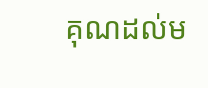គុណដល់ម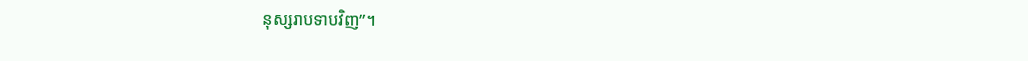នុស្សរាបទាបវិញ”។